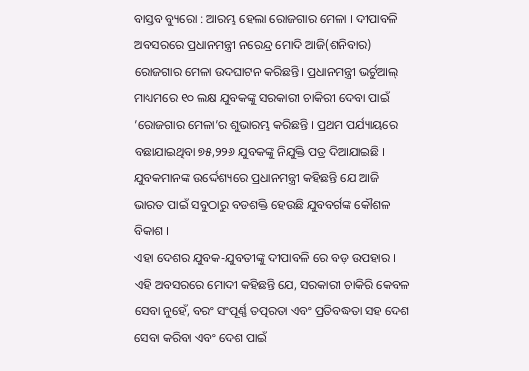ବାସ୍ତବ ବ୍ୟୁରୋ : ଆରମ୍ଭ ହେଲା ରୋଜଗାର ମେଳା । ଦୀପାବଳି ଅବସରରେ ପ୍ରଧାନମନ୍ତ୍ରୀ ନରେନ୍ଦ୍ର ମୋଦି ଆଜି(ଶନିବାର) ରୋଜଗାର ମେଳା ଉଦଘାଟନ କରିଛନ୍ତି। ପ୍ରଧାନମନ୍ତ୍ରୀ ଭର୍ଚୁଆଲ୍ ମାଧ୍ୟମରେ ୧୦ ଲକ୍ଷ ଯୁବକଙ୍କୁ ସରକାରୀ ଚାକିରୀ ଦେବା ପାଇଁ ’ରୋଜଗାର ମେଳା’ର ଶୁଭାରମ୍ଭ କରିଛନ୍ତି । ପ୍ରଥମ ପର୍ଯ୍ୟାୟରେ ବଛାଯାଇଥିବା ୭୫,୨୨୬ ଯୁବକଙ୍କୁ ନିଯୁକ୍ତି ପତ୍ର ଦିଆଯାଇଛି । ଯୁବକମାନଙ୍କ ଉର୍ଦ୍ଦେଶ୍ୟରେ ପ୍ରଧାନମନ୍ତ୍ରୀ କହିଛନ୍ତି ଯେ ଆଜି ଭାରତ ପାଇଁ ସବୁଠାରୁ ବଡଶକ୍ତି ହେଉଛି ଯୁବବର୍ଗଙ୍କ କୌଶଳ ବିକାଶ ।
ଏହା ଦେଶର ଯୁବକ-ଯୁବତୀଙ୍କୁ ଦୀପାବଳି ରେ ବଡ଼ ଉପହାର । ଏହି ଅବସରରେ ମୋଦୀ କହିଛନ୍ତି ଯେ, ସରକାରୀ ଚାକିରି କେବଳ ସେବା ନୁହେଁ, ବରଂ ସଂପୂର୍ଣ୍ଣ ତତ୍ପରତା ଏବଂ ପ୍ରତିବଦ୍ଧତା ସହ ଦେଶ ସେବା କରିବା ଏବଂ ଦେଶ ପାଇଁ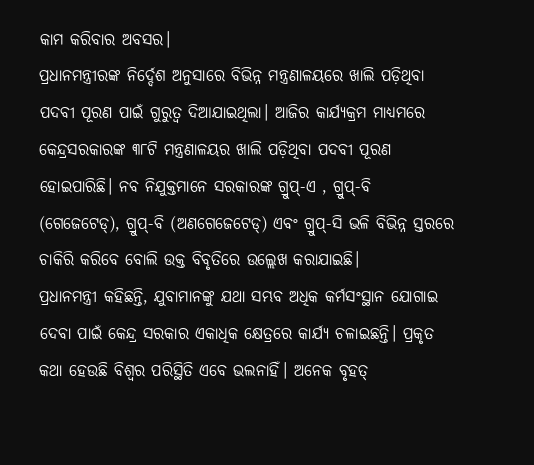କାମ କରିବାର ଅବସର।
ପ୍ରଧାନମନ୍ତ୍ରୀରଙ୍କ ନିର୍ଦ୍ଦେଶ ଅନୁସାରେ ବିଭିନ୍ନ ମନ୍ତ୍ରଣାଳୟରେ ଖାଲି ପଡ଼ିଥିବା ପଦବୀ ପୂରଣ ପାଇଁ ଗୁରୁତ୍ୱ ଦିଆଯାଇଥିଲା। ଆଜିର କାର୍ଯ୍ୟକ୍ରମ ମାଧ୍ୟମରେ କେନ୍ଦ୍ରସରକାରଙ୍କ ୩୮ଟି ମନ୍ତ୍ରଣାଳୟର ଖାଲି ପଡ଼ିଥିବା ପଦବୀ ପୂରଣ ହୋଇପାରିଛି। ନବ ନିଯୁକ୍ତମାନେ ସରକାରଙ୍କ ଗ୍ରୁପ୍-ଏ , ଗ୍ରୁପ୍-ବି (ଗେଜେଟେଡ୍), ଗ୍ରୁପ୍-ବି (ଅଣଗେଜେଟେଡ୍) ଏବଂ ଗ୍ରୁପ୍-ସି ଭଳି ବିଭିନ୍ନ ସ୍ତରରେ ଚାକିରି କରିବେ ବୋଲି ଉକ୍ତ ବିବୃତିରେ ଉଲ୍ଲେଖ କରାଯାଇଛି।
ପ୍ରଧାନମନ୍ତ୍ରୀ କହିଛନ୍ତି, ଯୁବାମାନଙ୍କୁ ଯଥା ସମ୍ଭବ ଅଧିକ କର୍ମସଂସ୍ଥାନ ଯୋଗାଇ ଦେବା ପାଇଁ କେନ୍ଦ୍ର ସରକାର ଏକାଧିକ କ୍ଷେତ୍ରରେ କାର୍ଯ୍ୟ ଚଳାଇଛନ୍ତି। ପ୍ରକୃତ କଥା ହେଉଛି ବିଶ୍ୱର ପରିସ୍ଥିତି ଏବେ ଭଲନାହିଁ। ଅନେକ ବୃହତ୍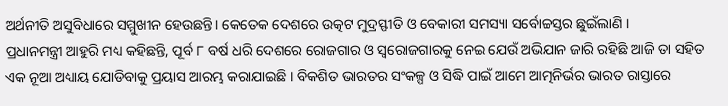ଅର୍ଥନୀତି ଅସୁବିଧାରେ ସମ୍ମୁଖୀନ ହେଉଛନ୍ତି। କେତେକ ଦେଶରେ ଉତ୍କଟ ମୁଦ୍ରସ୍ଫୀତି ଓ ବେକାରୀ ସମସ୍ୟା ସର୍ବୋଚ୍ଚସ୍ତର ଛୁଇଁଲାଣି ।
ପ୍ରଧାନମନ୍ତ୍ରୀ ଆହୁରି ମଧ୍ୟ କହିଛନ୍ତି, ପୂର୍ବ ୮ ବର୍ଷ ଧରି ଦେଶରେ ରୋଜଗାର ଓ ସ୍ୱରୋଜଗାରକୁ ନେଇ ଯେଉଁ ଅଭିଯାନ ଜାରି ରହିଛି ଆଜି ତା ସହିତ ଏକ ନୂଆ ଅଧ୍ୟାୟ ଯୋଡିବାକୁ ପ୍ରୟାସ ଆରମ୍ଭ କରାଯାଇଛି । ବିକଶିତ ଭାରତର ସଂକଳ୍ପ ଓ ସିଦ୍ଧି ପାଇଁ ଆମେ ଆତ୍ମନିର୍ଭର ଭାରତ ରାସ୍ତାରେ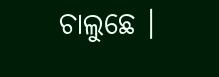ଚାଲୁଛେ ।